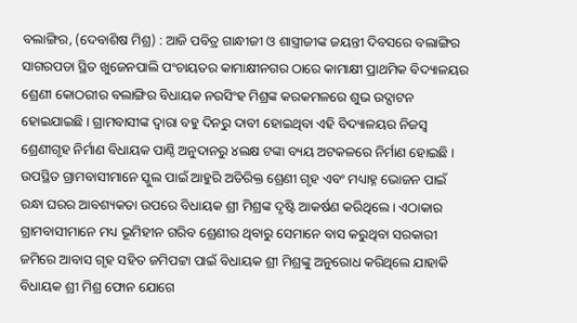ବଲାଙ୍ଗିର, (ଦେବାଶିଷ ମିଶ୍ର) : ଆଜି ପବିତ୍ର ଗାନ୍ଧୀଜୀ ଓ ଶାସ୍ତ୍ରୀଜୀଙ୍କ ଜୟନ୍ତୀ ଦିବସରେ ବଲାଙ୍ଗିର ସାଗରପଡା ସ୍ଥିତ ଖୁଜେନପାଲି ପଂଚାୟତର କାମାକ୍ଷୀନଗର ଠାରେ କାମାକ୍ଷୀ ପ୍ରାଥମିକ ବିଦ୍ୟାଳୟର ଶ୍ରେଣୀ କୋଠରୀର ବଲାଙ୍ଗିର ବିଧାୟକ ନରସିଂହ ମିଶ୍ରଙ୍କ କରକମଳରେ ଶୁଭ ଉଦ୍ଘାଟନ ହୋଇଯାଇଛି । ଗ୍ରାମବାସୀଙ୍କ ଦ୍ୱାରା ବହୁ ଦିନରୁ ଦାବୀ ହୋଇଥିବା ଏହି ବିଦ୍ୟାଳୟର ନିଜସ୍ୱ ଶ୍ରେଣୀଗୃହ ନିର୍ମାଣ ବିଧାୟକ ପାଣ୍ଠି ଅନୁଦାନରୁ ୪ଲକ୍ଷ ଟଙ୍କା ବ୍ୟୟ ଅଟକଳରେ ନିର୍ମାଣ ହୋଇଛି । ଉପସ୍ଥିତ ଗ୍ରାମବାସୀମାନେ ସ୍କୁଲ ପାଇଁ ଆହୁରି ଅତିରିକ୍ତ ଶ୍ରେଣୀ ଗୃହ ଏବଂ ମଧ୍ୟାହ୍ନ ଭୋଜନ ପାଇଁ ରନ୍ଧା ଘରର ଆବଶ୍ୟକତା ଉପରେ ବିଧାୟକ ଶ୍ରୀ ମିଶ୍ରଙ୍କ ଦୃଷ୍ଟି ଆକର୍ଷଣ କରିଥିଲେ । ଏଠାକାର ଗ୍ରାମବାସୀମାନେ ମଧ୍ୟ ଭୂମିହୀନ ଗରିବ ଶ୍ରେଣୀର ଥିବାରୁ ସେମାନେ ବାସ କରୁଥିବା ସରକାରୀ ଜମିରେ ଆବାସ ଗୃହ ସହିତ ଜମିପଟ୍ଟା ପାଇଁ ବିଧାୟକ ଶ୍ରୀ ମିଶ୍ରଙ୍କୁ ଅନୁରୋଧ କରିଥିଲେ ଯାହାକି ବିଧାୟକ ଶ୍ରୀ ମିଶ୍ର ଫୋନ ଯୋଗେ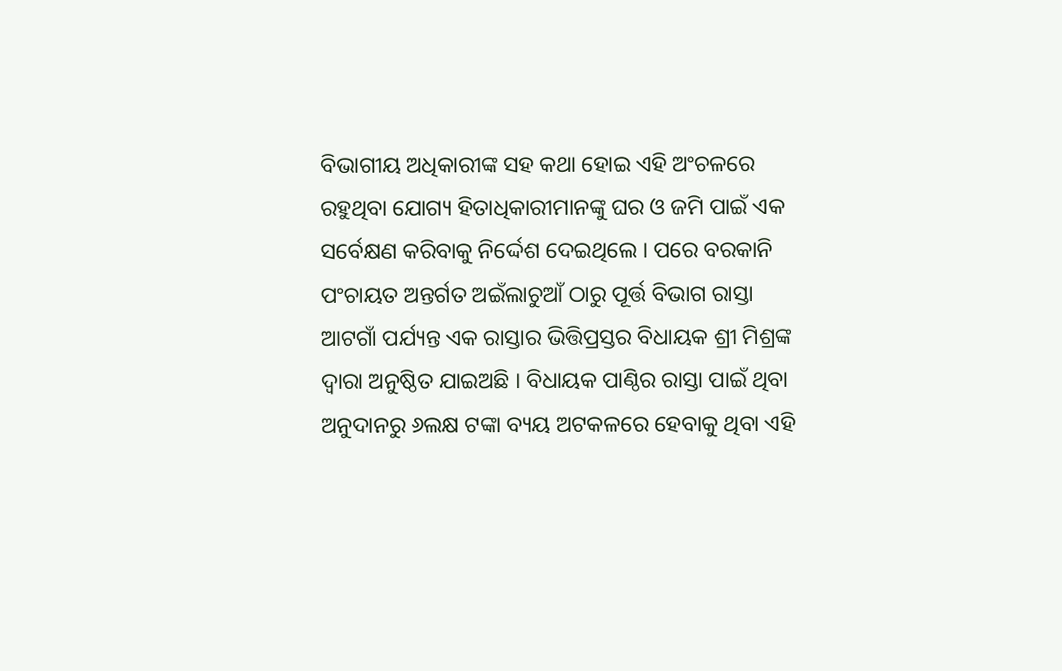ବିଭାଗୀୟ ଅଧିକାରୀଙ୍କ ସହ କଥା ହୋଇ ଏହି ଅଂଚଳରେ ରହୁଥିବା ଯୋଗ୍ୟ ହିତାଧିକାରୀମାନଙ୍କୁ ଘର ଓ ଜମି ପାଇଁ ଏକ ସର୍ବେକ୍ଷଣ କରିବାକୁ ନିର୍ଦ୍ଦେଶ ଦେଇଥିଲେ । ପରେ ବରକାନି ପଂଚାୟତ ଅନ୍ତର୍ଗତ ଅଇଁଲାଚୁଆଁ ଠାରୁ ପୂର୍ତ୍ତ ବିଭାଗ ରାସ୍ତା ଆଟଗାଁ ପର୍ଯ୍ୟନ୍ତ ଏକ ରାସ୍ତାର ଭିତ୍ତିପ୍ରସ୍ତର ବିଧାୟକ ଶ୍ରୀ ମିଶ୍ରଙ୍କ ଦ୍ୱାରା ଅନୁଷ୍ଠିତ ଯାଇଅଛି । ବିଧାୟକ ପାଣ୍ଠିର ରାସ୍ତା ପାଇଁ ଥିବା ଅନୁଦାନରୁ ୬ଲକ୍ଷ ଟଙ୍କା ବ୍ୟୟ ଅଟକଳରେ ହେବାକୁ ଥିବା ଏହି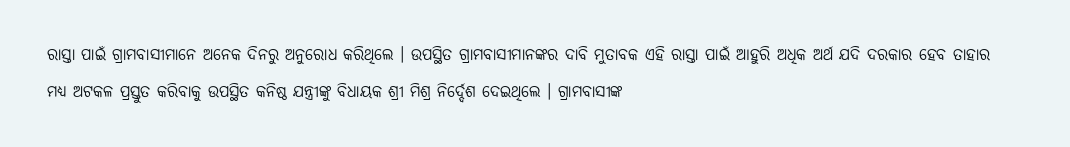ରାସ୍ତା ପାଇଁ ଗ୍ରାମବାସୀମାନେ ଅନେକ ଦିନରୁ ଅନୁରୋଧ କରିଥିଲେ । ଉପସ୍ଥିତ ଗ୍ରାମବାସୀମାନଙ୍କର ଦାବି ମୁତାବକ ଏହି ରାସ୍ତା ପାଇଁ ଆହୁରି ଅଧିକ ଅର୍ଥ ଯଦି ଦରକାର ହେବ ତାହାର ମଧ୍ୟ ଅଟକଳ ପ୍ରସ୍ତୁତ କରିବାକୁ ଉପସ୍ଥିତ କନିଷ୍ଠ ଯନ୍ତ୍ରୀଙ୍କୁ ବିଧାୟକ ଶ୍ରୀ ମିଶ୍ର ନିର୍ଦ୍ଦେଶ ଦେଇଥିଲେ । ଗ୍ରାମବାସୀଙ୍କ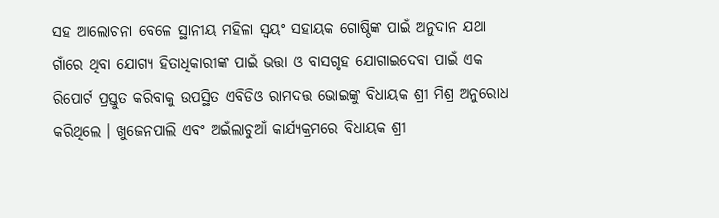ସହ ଆଲୋଚନା ବେଳେ ସ୍ଥାନୀୟ ମହିଳା ସ୍ୱୟଂ ସହାୟକ ଗୋଷ୍ଠିଙ୍କ ପାଇଁ ଅନୁଦାନ ଯଥା ଗାଁରେ ଥିବା ଯୋଗ୍ୟ ହିତାଧିକାରୀଙ୍କ ପାଇଁ ଭତ୍ତା ଓ ବାସଗୃହ ଯୋଗାଇଦେବା ପାଇଁ ଏକ ରିପୋର୍ଟ ପ୍ରସ୍ତୁତ କରିବାକୁ ଉପସ୍ଥିତ ଏବିଡିଓ ରାମଦତ୍ତ ଭୋଇଙ୍କୁ ବିଧାୟକ ଶ୍ରୀ ମିଶ୍ର ଅନୁରୋଧ କରିଥିଲେ । ଖୁଜେନପାଲି ଏବଂ ଅଇଁଲାଚୁଆଁ କାର୍ଯ୍ୟକ୍ରମରେ ବିଧାୟକ ଶ୍ରୀ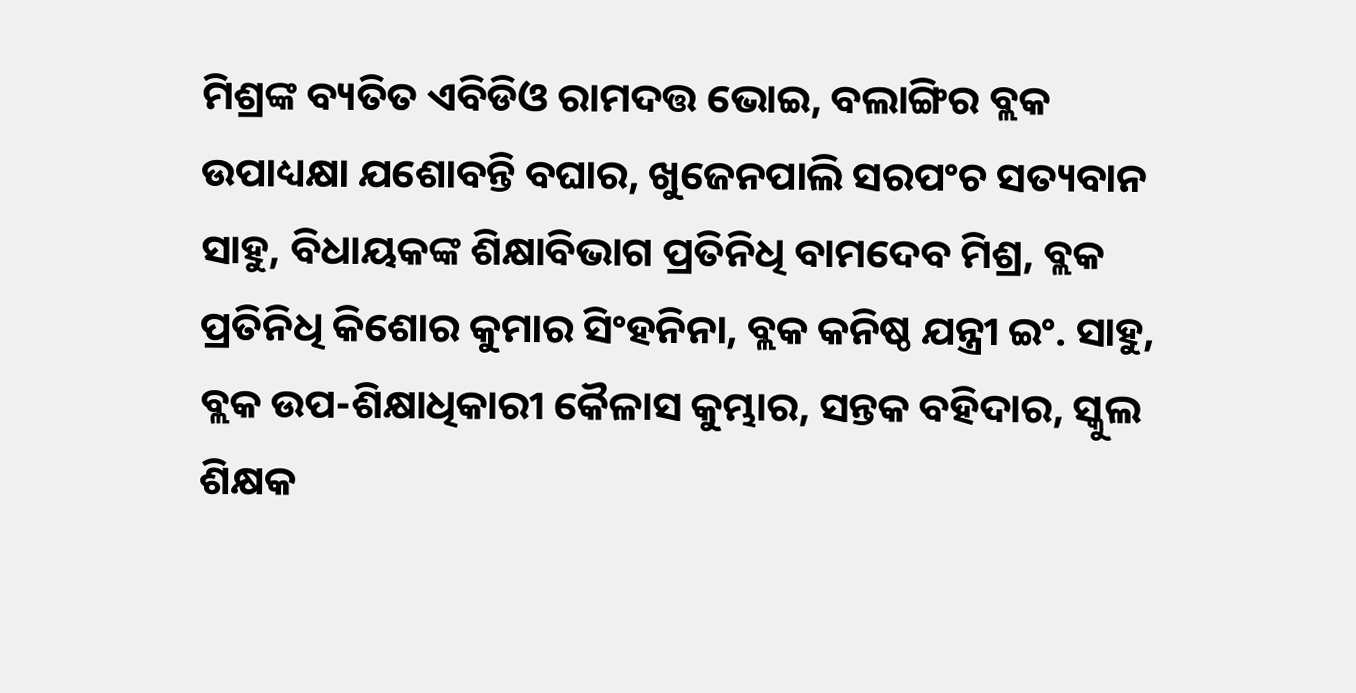ମିଶ୍ରଙ୍କ ବ୍ୟତିତ ଏବିଡିଓ ରାମଦତ୍ତ ଭୋଇ, ବଲାଙ୍ଗିର ବ୍ଲକ ଉପାଧ୍ୟକ୍ଷା ଯଶୋବନ୍ତି ବଘାର, ଖୁଜେନପାଲି ସରପଂଚ ସତ୍ୟବାନ ସାହୁ, ବିଧାୟକଙ୍କ ଶିକ୍ଷାବିଭାଗ ପ୍ରତିନିଧି ବାମଦେବ ମିଶ୍ର, ବ୍ଲକ ପ୍ରତିନିଧି କିଶୋର କୁମାର ସିଂହନିନା, ବ୍ଲକ କନିଷ୍ଠ ଯନ୍ତ୍ରୀ ଇଂ. ସାହୁ, ବ୍ଲକ ଉପ-ଶିକ୍ଷାଧିକାରୀ କୈଳାସ କୁମ୍ଭାର, ସନ୍ତକ ବହିଦାର, ସ୍କୁଲ ଶିକ୍ଷକ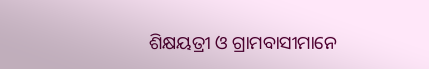ଶିକ୍ଷୟତ୍ରୀ ଓ ଗ୍ରାମବାସୀମାନେ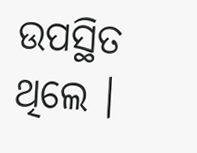ଉପସ୍ଥିତ ଥିଲେ ।